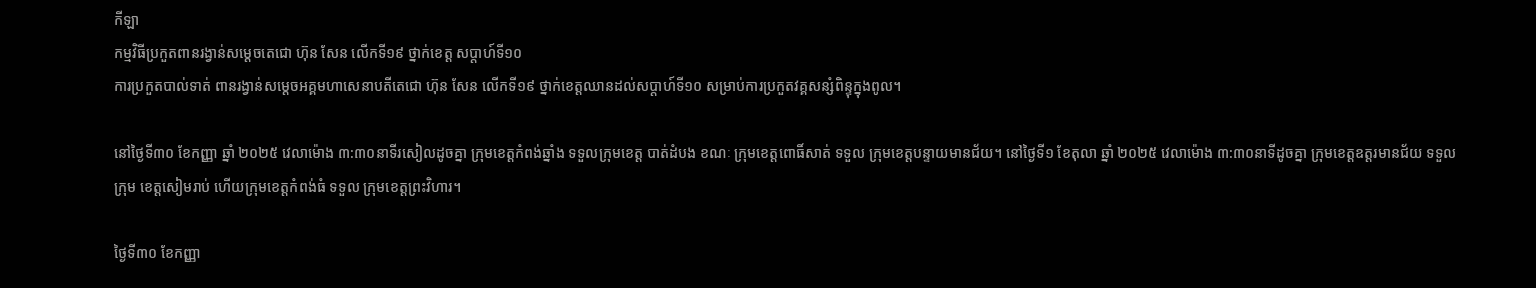កីឡា
កម្មវិធីប្រកួតពានរង្វាន់សម្តេចតេជោ ហ៊ុន សែន លើកទី១៩ ថ្នាក់ខេត្ត សប្តាហ៍ទី១០
ការប្រកួតបាល់ទាត់ ពានរង្វាន់សម្តេចអគ្គមហាសេនាបតីតេជោ ហ៊ុន សែន លើកទី១៩ ថ្នាក់ខេត្តឈានដល់សប្តាហ៍ទី១០ សម្រាប់ការប្រកួតវគ្គសន្សំពិន្ទុក្នុងពូល។

នៅថ្ងៃទី៣០ ខែកញ្ញា ឆ្នាំ ២០២៥ វេលាម៉ោង ៣:៣០នាទីរសៀលដូចគ្នា ក្រុមខេត្តកំពង់ឆ្នាំង ទទួលក្រុមខេត្ត បាត់ដំបង ខណៈ ក្រុមខេត្តពោធិ៍សាត់ ទទួល ក្រុមខេត្តបន្ទាយមានជ័យ។ នៅថ្ងៃទី១ ខែតុលា ឆ្នាំ ២០២៥ វេលាម៉ោង ៣:៣០នាទីដូចគ្នា ក្រុមខេត្តឧត្តរមានជ័យ ទទួលក្រុម ខេត្តសៀមរាប់ ហើយក្រុមខេត្តកំពង់ធំ ទទួល ក្រុមខេត្តព្រះវិហារ។

ថ្ងៃទី៣០ ខែកញ្ញា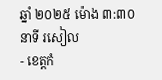ឆ្នាំ ២០២៥ ម៉ោង ៣:៣០នាទី រសៀល
- ខេត្តកំ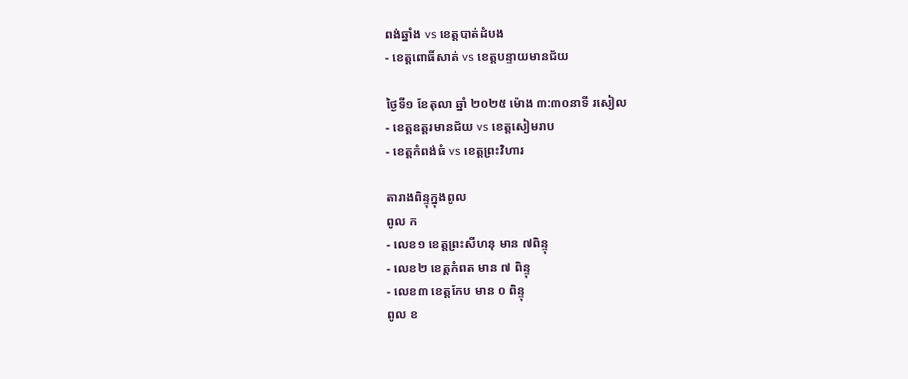ពង់ឆ្នាំង vs ខេត្តបាត់ដំបង
- ខេត្តពោធិ៍សាត់ vs ខេត្តបន្ទាយមានជ័យ

ថ្ងៃទី១ ខែតុលា ឆ្នាំ ២០២៥ ម៉ោង ៣:៣០នាទី រសៀល
- ខេត្តឧត្តរមានជ័យ vs ខេត្តសៀមរាប
- ខេត្តកំពង់ធំ vs ខេត្តព្រះវិហារ

តារាងពិន្ទុក្នុងពូល
ពូល ក
- លេខ១ ខេត្តព្រះសីហនុ មាន ៧ពិន្ទុ
- លេខ២ ខេត្តកំពត មាន ៧ ពិន្ទុ
- លេខ៣ ខេត្តកែប មាន ០ ពិន្ទុ
ពូល ខ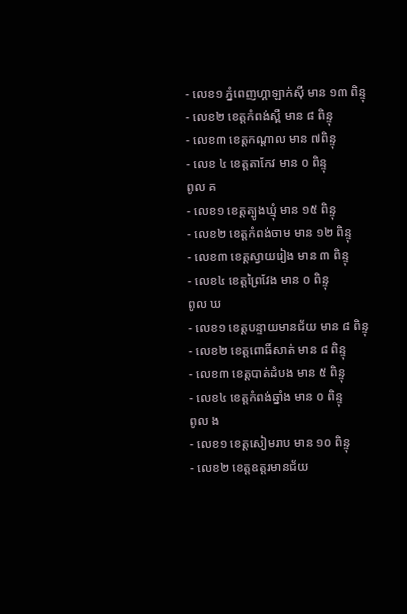- លេខ១ ភ្នំពេញហ្គាឡាក់ស៊ី មាន ១៣ ពិន្ទុ
- លេខ២ ខេត្តកំពង់ស្ពឺ មាន ៨ ពិន្ទុ
- លេខ៣ ខេត្តកណ្តាល មាន ៧ពិន្ទុ
- លេខ ៤ ខេត្តតាកែវ មាន ០ ពិន្ទុ
ពូល គ
- លេខ១ ខេត្តត្បូងឃ្មុំ មាន ១៥ ពិន្ទុ
- លេខ២ ខេត្តកំពង់ចាម មាន ១២ ពិន្ទុ
- លេខ៣ ខេត្តស្វាយរៀង មាន ៣ ពិន្ទុ
- លេខ៤ ខេត្តព្រៃវែង មាន ០ ពិន្ទុ
ពូល ឃ
- លេខ១ ខេត្តបន្ទាយមានជ័យ មាន ៨ ពិន្ទុ
- លេខ២ ខេត្តពោធិ៍សាត់ មាន ៨ ពិន្ទុ
- លេខ៣ ខេត្តបាត់ដំបង មាន ៥ ពិន្ទុ
- លេខ៤ ខេត្តកំពង់ឆ្នាំង មាន ០ ពិន្ទុ
ពូល ង
- លេខ១ ខេត្តសៀមរាប មាន ១០ ពិន្ទុ
- លេខ២ ខេត្តឧត្តរមានជ័យ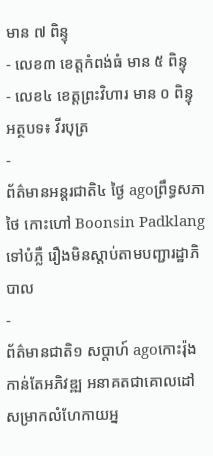មាន ៧ ពិន្ទុ
- លេខ៣ ខេត្តកំពង់ធំ មាន ៥ ពិន្ទុ
- លេខ៤ ខេត្តព្រះវិហារ មាន ០ ពិន្ទុ
អត្ថបទ៖ វីរបុត្រ
-
ព័ត៌មានអន្ដរជាតិ៤ ថ្ងៃ agoព្រឹទ្ធសភាថៃ កោះហៅ Boonsin Padklang ទៅបំភ្លឺ រឿងមិនស្តាប់តាមបញ្ជារដ្ឋាភិបាល
-
ព័ត៌មានជាតិ១ សប្តាហ៍ agoកោះរ៉ុងកាន់តែអភិវឌ្ឍ អនាគតជាគោលដៅសម្រាកលំហែកាយអ្ន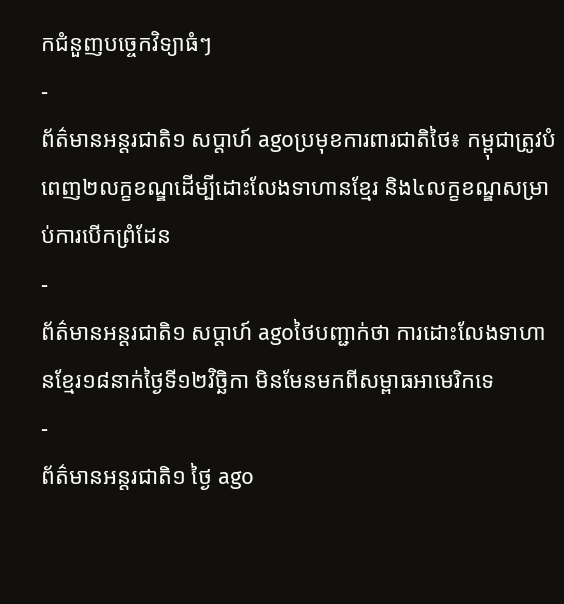កជំនួញបច្ចេកវិទ្យាធំៗ
-
ព័ត៌មានអន្ដរជាតិ១ សប្តាហ៍ agoប្រមុខការពារជាតិថៃ៖ កម្ពុជាត្រូវបំពេញ២លក្ខខណ្ឌដើម្បីដោះលែងទាហានខ្មែរ និង៤លក្ខខណ្ឌសម្រាប់ការបើកព្រំដែន
-
ព័ត៌មានអន្ដរជាតិ១ សប្តាហ៍ agoថៃបញ្ជាក់ថា ការដោះលែងទាហានខ្មែរ១៨នាក់ថ្ងៃទី១២វិច្ឆិកា មិនមែនមកពីសម្ពាធអាមេរិកទេ
-
ព័ត៌មានអន្ដរជាតិ១ ថ្ងៃ ago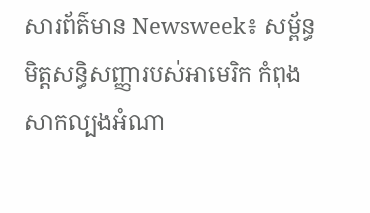សារព័ត៌មាន Newsweek៖ សម្ព័ន្ធមិត្តសន្ធិសញ្ញារបស់អាមេរិក កំពុងសាកល្បងអំណា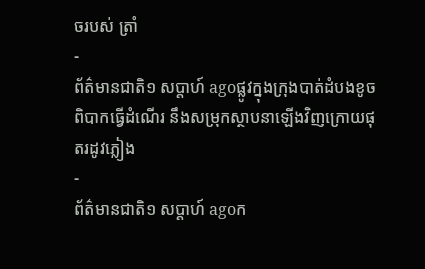ចរបស់ ត្រាំ
-
ព័ត៌មានជាតិ១ សប្តាហ៍ agoផ្លូវក្នុងក្រុងបាត់ដំបងខូចពិបាកធ្វើដំណើរ នឹងសម្រុកស្ថាបនាឡើងវិញក្រោយផុតរដូវភ្លៀង
-
ព័ត៌មានជាតិ១ សប្តាហ៍ agoក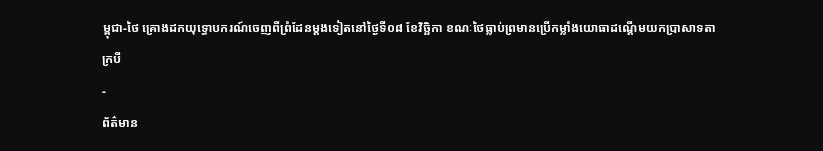ម្ពុជា-ថៃ គ្រោងដកយុទ្ធោបករណ៍ចេញពីព្រំដែនម្ដងទៀតនៅថ្ងៃទី០៨ ខែវិច្ឆិកា ខណៈថៃធ្លាប់ព្រមានប្រើកម្លាំងយោធាដណ្ដើមយកប្រាសាទតាក្របី
-
ព័ត៌មាន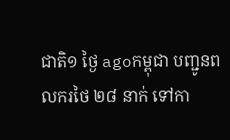ជាតិ១ ថ្ងៃ agoកម្ពុជា បញ្ជូនពលករថៃ ២៨ នាក់ ទៅកា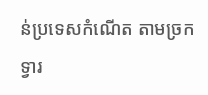ន់ប្រទេសកំណើត តាមច្រកទ្វារ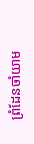ព្រំដែនចាំយាម